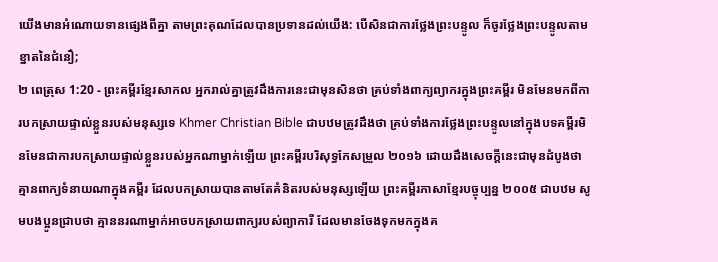យើងមានអំណោយទានផ្សេងពីគ្នា តាមព្រះគុណដែលបានប្រទានដល់យើង: បើសិនជាការថ្លែងព្រះបន្ទូល ក៏ចូរថ្លែងព្រះបន្ទូលតាមខ្នាតនៃជំនឿ;
២ ពេត្រុស 1:20 - ព្រះគម្ពីរខ្មែរសាកល អ្នករាល់គ្នាត្រូវដឹងការនេះជាមុនសិនថា គ្រប់ទាំងពាក្យព្យាករក្នុងព្រះគម្ពីរ មិនមែនមកពីការបកស្រាយផ្ទាល់ខ្លួនរបស់មនុស្សទេ Khmer Christian Bible ជាបឋមត្រូវដឹងថា គ្រប់ទាំងការថ្លែងព្រះបន្ទូលនៅក្នុងបទគម្ពីរមិនមែនជាការបកស្រាយផ្ទាល់ខ្លួនរបស់អ្នកណាម្នាក់ឡើយ ព្រះគម្ពីរបរិសុទ្ធកែសម្រួល ២០១៦ ដោយដឹងសេចក្ដីនេះជាមុនដំបូងថា គ្មានពាក្យទំនាយណាក្នុងគម្ពីរ ដែលបកស្រាយបានតាមតែគំនិតរបស់មនុស្សឡើយ ព្រះគម្ពីរភាសាខ្មែរបច្ចុប្បន្ន ២០០៥ ជាបឋម សូមបងប្អូនជ្រាបថា គ្មាននរណាម្នាក់អាចបកស្រាយពាក្យរបស់ព្យាការី ដែលមានចែងទុកមកក្នុងគ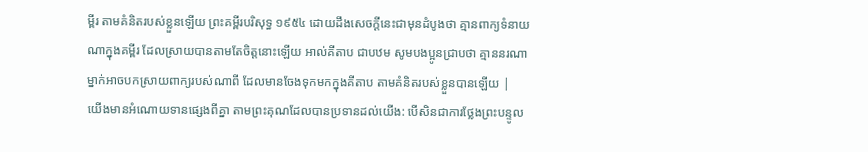ម្ពីរ តាមគំនិតរបស់ខ្លួនឡើយ ព្រះគម្ពីរបរិសុទ្ធ ១៩៥៤ ដោយដឹងសេចក្ដីនេះជាមុនដំបូងថា គ្មានពាក្យទំនាយណាក្នុងគម្ពីរ ដែលស្រាយបានតាមតែចិត្តនោះឡើយ អាល់គីតាប ជាបឋម សូមបងប្អូនជ្រាបថា គ្មាននរណាម្នាក់អាចបកស្រាយពាក្យរបស់ណាពី ដែលមានចែងទុកមកក្នុងគីតាប តាមគំនិតរបស់ខ្លួនបានឡើយ |
យើងមានអំណោយទានផ្សេងពីគ្នា តាមព្រះគុណដែលបានប្រទានដល់យើង: បើសិនជាការថ្លែងព្រះបន្ទូល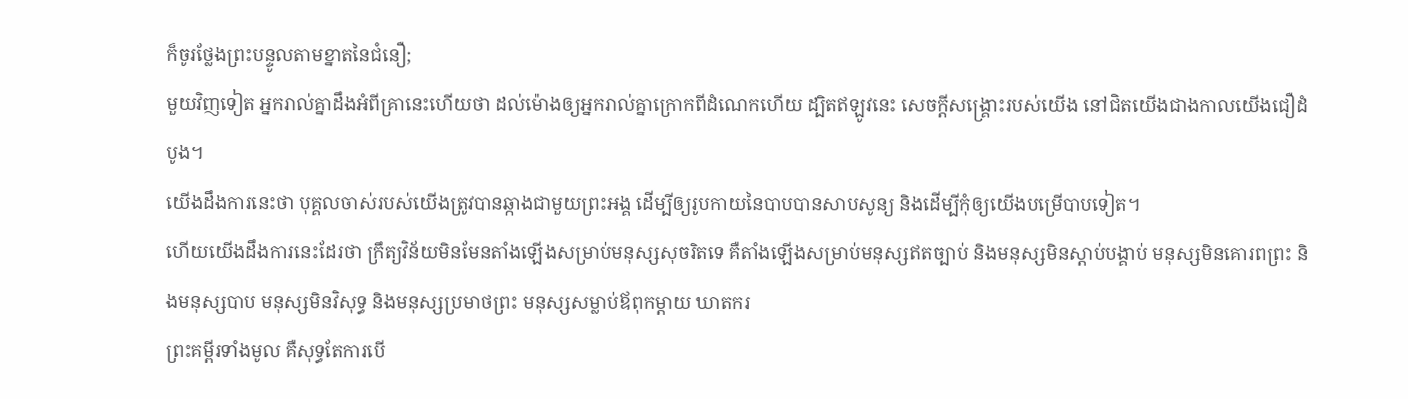ក៏ចូរថ្លែងព្រះបន្ទូលតាមខ្នាតនៃជំនឿ;
មួយវិញទៀត អ្នករាល់គ្នាដឹងអំពីគ្រានេះហើយថា ដល់ម៉ោងឲ្យអ្នករាល់គ្នាក្រោកពីដំណេកហើយ ដ្បិតឥឡូវនេះ សេចក្ដីសង្គ្រោះរបស់យើង នៅជិតយើងជាងកាលយើងជឿដំបូង។
យើងដឹងការនេះថា បុគ្គលចាស់របស់យើងត្រូវបានឆ្កាងជាមួយព្រះអង្គ ដើម្បីឲ្យរូបកាយនៃបាបបានសាបសូន្យ និងដើម្បីកុំឲ្យយើងបម្រើបាបទៀត។
ហើយយើងដឹងការនេះដែរថា ក្រឹត្យវិន័យមិនមែនតាំងឡើងសម្រាប់មនុស្សសុចរិតទេ គឺតាំងឡើងសម្រាប់មនុស្សឥតច្បាប់ និងមនុស្សមិនស្ដាប់បង្គាប់ មនុស្សមិនគោរពព្រះ និងមនុស្សបាប មនុស្សមិនវិសុទ្ធ និងមនុស្សប្រមាថព្រះ មនុស្សសម្លាប់ឪពុកម្ដាយ ឃាតករ
ព្រះគម្ពីរទាំងមូល គឺសុទ្ធតែការបើ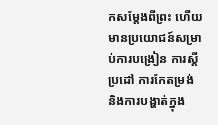កសម្ដែងពីព្រះ ហើយមានប្រយោជន៍សម្រាប់ការបង្រៀន ការស្ដីប្រដៅ ការកែតម្រង់ និងការបង្ហាត់ក្នុង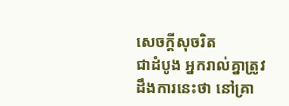សេចក្ដីសុចរិត
ជាដំបូង អ្នករាល់គ្នាត្រូវដឹងការនេះថា នៅគ្រា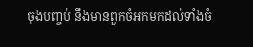ចុងបញ្ចប់ នឹងមានពួកចំអកមកដល់ទាំងចំ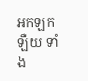អកឡកឡឺយ ទាំង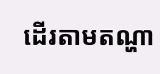ដើរតាមតណ្ហា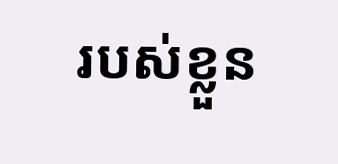របស់ខ្លួន